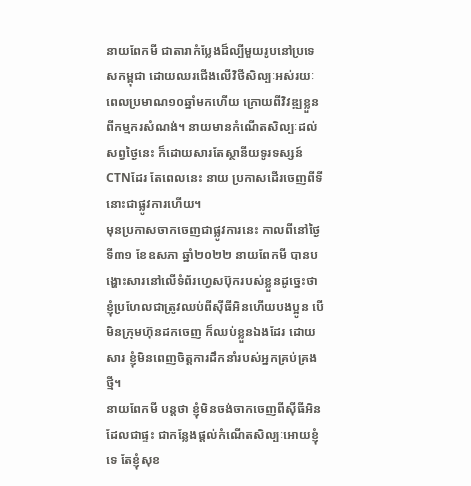នាយពែកមី ជាតារាកំប្លែងដ៏ល្បីមួយរូបនៅប្រទេសកម្ពុជា ដោយឈរជើងលើវិថីសិល្បៈអស់រយៈពេលប្រមាណ១០ឆ្នាំមកហើយ ក្រោយពីវិវឌ្ឍខ្លួនពីកម្មករសំណង់។ នាយមានកំណើតសិល្បៈដល់សព្វថ្ងៃនេះ ក៏ដោយសារតែស្ថានីយទូរទស្សន៍CTNដែរ តែពេលនេះ នាយ ប្រកាសដើរចេញពីទីនោះជាផ្លូវការហើយ។
មុនប្រកាសចាកចេញជាផ្លូវការនេះ កាលពីនៅថ្ងៃទី៣១ ខែឧសភា ឆ្នាំ២០២២ នាយពែកមី បានបង្ហោះសារនៅលើទំព័រហ្វេសប៊ុករបស់ខ្លួនដូច្នេះថា ខ្ញុំប្រហែលជាត្រូវឈប់ពីស៊ីធីអិនហើយបងប្អូន បើមិនក្រុមហ៊ុនដកចេញ ក៏ឈប់ខ្លួនឯងដែរ ដោយសារ ខ្ញុំមិនពេញចិត្តការដឹកនាំរបស់អ្នកគ្រប់គ្រងថ្មី។
នាយពែកមី បន្តថា ខ្ញុំមិនចង់ចាកចេញពីស៊ីធីអិន ដែលជាផ្ទះ ជាកន្លែងផ្តល់កំណើតសិល្បៈអោយខ្ញុំទេ តែខ្ញុំសុខ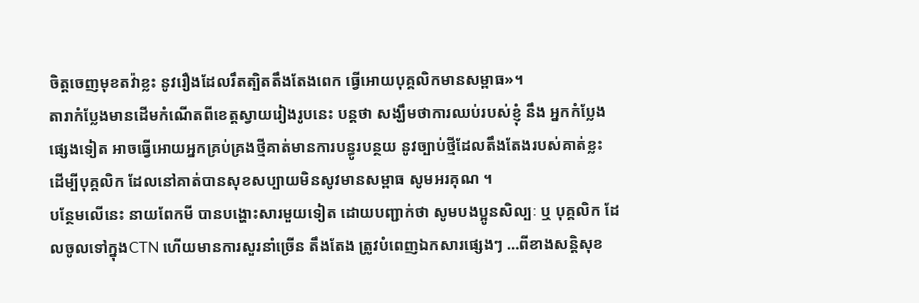ចិត្តចេញមុខតវ៉ាខ្លះ នូវរឿងដែលរឹតត្បិតតឹងតែងពេក ធ្វើអោយបុគ្គលិកមានសម្ពាធ»។
តារាកំប្លែងមានដើមកំណើតពីខេត្តស្វាយរៀងរូបនេះ បន្តថា សង្ឃឹមថាការឈប់របស់ខ្ញុំ នឹង អ្នកកំប្លែងផ្សេងទៀត អាចធ្វើអោយអ្នកគ្រប់គ្រងថ្មីគាត់មានការបន្ធូរបន្ថយ នូវច្បាប់ថ្មីដែលតឹងតែងរបស់គាត់ខ្លះ ដើម្បីបុគ្គលិក ដែលនៅគាត់បានសុខសប្បាយមិនសូវមានសម្ពាធ សូមអរគុណ ។
បន្ថែមលើនេះ នាយពែកមី បានបង្ហោះសារមួយទៀត ដោយបញ្ជាក់ថា សូមបងប្អូនសិល្បៈ ឬ បុគ្គលិក ដែលចូលទៅក្នុងCTN ហើយមានការសួរនាំច្រើន តឹងតែង ត្រូវបំពេញឯកសារផ្សេងៗ …ពីខាងសន្តិសុខ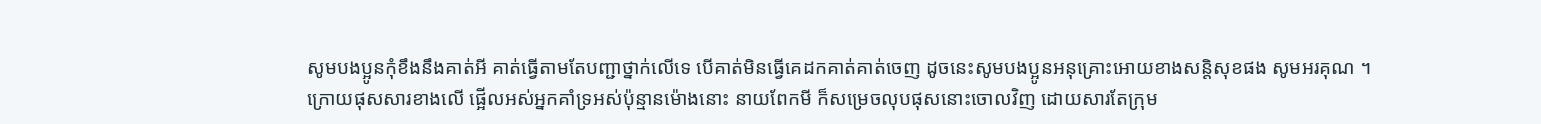សូមបងប្អូនកុំខឹងនឹងគាត់អី គាត់ធ្វើតាមតែបញ្ជាថ្នាក់លើទេ បើគាត់មិនធ្វើគេដកគាត់គាត់ចេញ ដូចនេះសូមបងប្អូនអនុគ្រោះអោយខាងសន្តិសុខផង សូមអរគុណ ។
ក្រោយផុសសារខាងលើ ផ្អើលអស់អ្នកគាំទ្រអស់ប៉ុន្មានម៉ោងនោះ នាយពែកមី ក៏សម្រេចលុបផុសនោះចោលវិញ ដោយសារតែក្រុម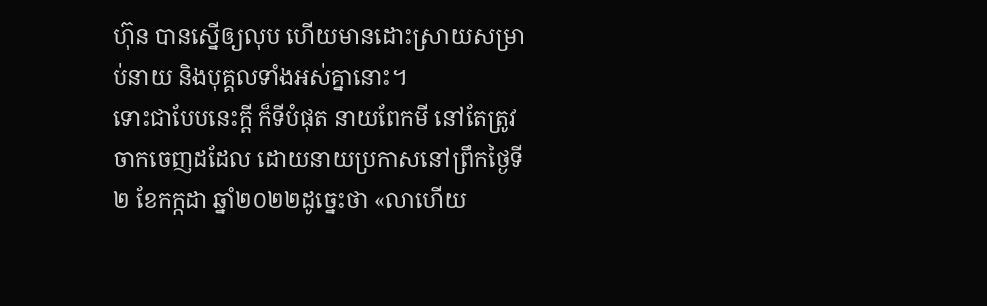ហ៊ុន បានស្នើឲ្យលុប ហើយមានដោះស្រាយសម្រាប់នាយ និងបុគ្គលទាំងអស់គ្នានោះ។
ទោះជាបែបនេះក្ដី ក៏ទីបំផុត នាយពែកមី នៅតែត្រូវចាកចេញដដែល ដោយនាយប្រកាសនៅព្រឹកថ្ងៃទី២ ខែកក្កដា ឆ្នាំ២០២២ដូច្នេះថា «លាហើយ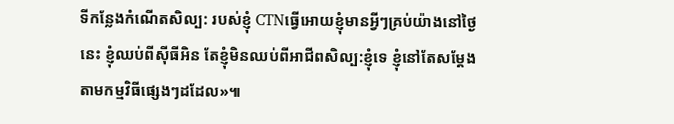ទីកន្លែងកំណើតសិល្ប: របស់ខ្ញុំ CTNធ្វើអោយខ្ញុំមានអ្វីៗគ្រប់យ៉ាងនៅថ្ងៃនេះ ខ្ញុំឈប់ពីស៊ីធីអិន តែខ្ញុំមិនឈប់ពីអាជីពសិល្ប:ខ្ញុំទេ ខ្ញុំនៅតែសម្តែងតាមកម្មវិធីផ្សេងៗដដែល»៕